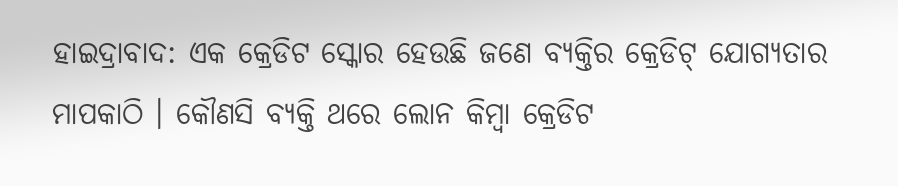ହାଇଦ୍ରାବାଦ: ଏକ କ୍ରେଡିଟ ସ୍କୋର ହେଉଛି ଜଣେ ବ୍ୟକ୍ତିର କ୍ରେଡିଟ୍ ଯୋଗ୍ୟତାର ମାପକାଠି । କୌଣସି ବ୍ୟକ୍ତି ଥରେ ଲୋନ କିମ୍ବା କ୍ରେଡିଟ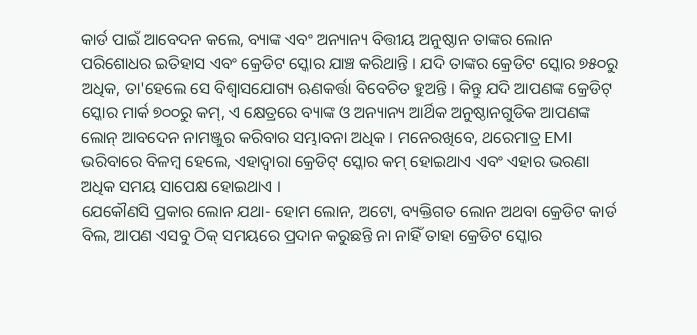କାର୍ଡ ପାଇଁ ଆବେଦନ କଲେ, ବ୍ୟାଙ୍କ ଏବଂ ଅନ୍ୟାନ୍ୟ ବିତ୍ତୀୟ ଅନୁଷ୍ଠାନ ତାଙ୍କର ଲୋନ ପରିଶୋଧର ଇତିହାସ ଏବଂ କ୍ରେଡିଟ ସ୍କୋର ଯାଞ୍ଚ କରିଥାନ୍ତି । ଯଦି ତାଙ୍କର କ୍ରେଡିଟ ସ୍କୋର ୭୫୦ରୁ ଅଧିକ, ତା'ହେଲେ ସେ ବିଶ୍ବାସଯୋଗ୍ୟ ଋଣକର୍ତ୍ତା ବିବେଚିତ ହୁଅନ୍ତି । କିନ୍ତୁ ଯଦି ଆପଣଙ୍କ କ୍ରେଡିଟ୍ ସ୍କୋର ମାର୍କ ୭୦୦ରୁ କମ୍, ଏ କ୍ଷେତ୍ରରେ ବ୍ୟାଙ୍କ ଓ ଅନ୍ୟାନ୍ୟ ଆର୍ଥିକ ଅନୁଷ୍ଠାନଗୁଡିକ ଆପଣଙ୍କ ଲୋନ୍ ଆବଦେନ ନାମଞ୍ଜୁର କରିବାର ସମ୍ଭାବନା ଅଧିକ । ମନେରଖିବେ, ଥରେମାତ୍ର EMI ଭରିବାରେ ବିଳମ୍ବ ହେଲେ, ଏହାଦ୍ବାରା କ୍ରେଡିଟ୍ ସ୍କୋର କମ୍ ହୋଇଥାଏ ଏବଂ ଏହାର ଭରଣା ଅଧିକ ସମୟ ସାପେକ୍ଷ ହୋଇଥାଏ ।
ଯେକୌଣସି ପ୍ରକାର ଲୋନ ଯଥା- ହୋମ ଲୋନ, ଅଟୋ, ବ୍ୟକ୍ତିଗତ ଲୋନ ଅଥବା କ୍ରେଡିଟ କାର୍ଡ ବିଲ, ଆପଣ ଏସବୁ ଠିକ୍ ସମୟରେ ପ୍ରଦାନ କରୁଛନ୍ତି ନା ନାହିଁ ତାହା କ୍ରେଡିଟ ସ୍କୋର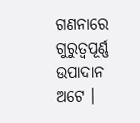ଗଣନାରେ ଗୁରୁତ୍ବପୂର୍ଣ୍ଣ ଉପାଦାନ ଅଟେ ।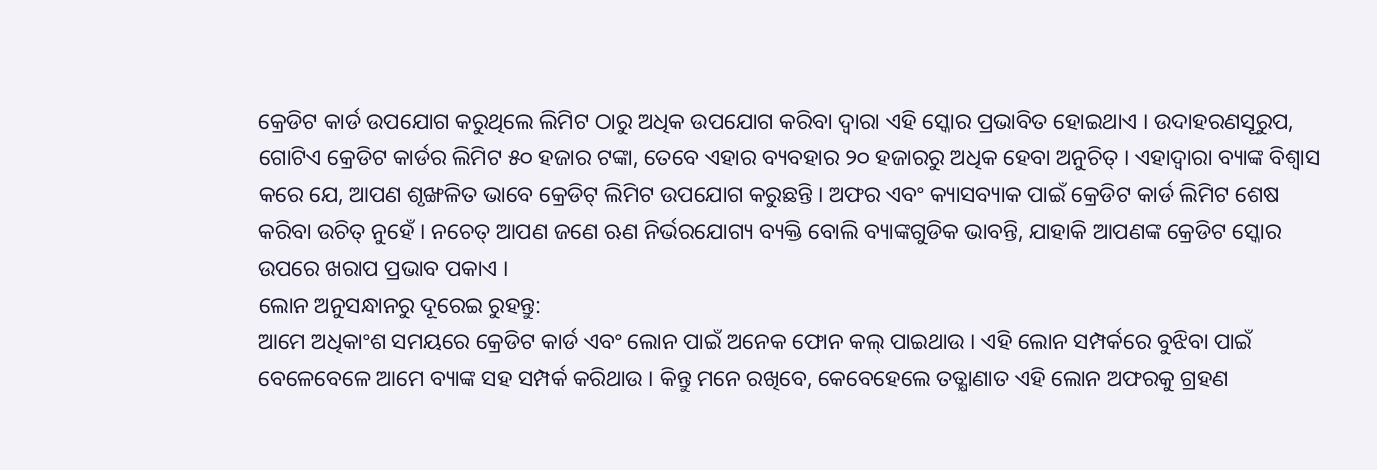କ୍ରେଡିଟ କାର୍ଡ ଉପଯୋଗ କରୁଥିଲେ ଲିମିଟ ଠାରୁ ଅଧିକ ଉପଯୋଗ କରିବା ଦ୍ବାରା ଏହି ସ୍କୋର ପ୍ରଭାବିତ ହୋଇଥାଏ । ଉଦାହରଣସୂରୁପ, ଗୋଟିଏ କ୍ରେଡିଟ କାର୍ଡର ଲିମିଟ ୫୦ ହଜାର ଟଙ୍କା, ତେବେ ଏହାର ବ୍ୟବହାର ୨୦ ହଜାରରୁ ଅଧିକ ହେବା ଅନୁଚିତ୍ । ଏହାଦ୍ବାରା ବ୍ୟାଙ୍କ ବିଶ୍ବାସ କରେ ଯେ, ଆପଣ ଶୃଙ୍ଖଳିତ ଭାବେ କ୍ରେଡିଟ୍ ଲିମିଟ ଉପଯୋଗ କରୁଛନ୍ତି । ଅଫର ଏବଂ କ୍ୟାସବ୍ୟାକ ପାଇଁ କ୍ରେଡିଟ କାର୍ଡ ଲିମିଟ ଶେଷ କରିବା ଉଚିତ୍ ନୁହେଁ । ନଚେତ୍ ଆପଣ ଜଣେ ଋଣ ନିର୍ଭରଯୋଗ୍ୟ ବ୍ୟକ୍ତି ବୋଲି ବ୍ୟାଙ୍କଗୁଡିକ ଭାବନ୍ତି, ଯାହାକି ଆପଣଙ୍କ କ୍ରେଡିଟ ସ୍କୋର ଉପରେ ଖରାପ ପ୍ରଭାବ ପକାଏ ।
ଲୋନ ଅନୁସନ୍ଧାନରୁ ଦୂରେଇ ରୁହନ୍ତୁ:
ଆମେ ଅଧିକାଂଶ ସମୟରେ କ୍ରେଡିଟ କାର୍ଡ ଏବଂ ଲୋନ ପାଇଁ ଅନେକ ଫୋନ କଲ୍ ପାଇଥାଉ । ଏହି ଲୋନ ସମ୍ପର୍କରେ ବୁଝିବା ପାଇଁ ବେଳେବେଳେ ଆମେ ବ୍ୟାଙ୍କ ସହ ସମ୍ପର୍କ କରିଥାଉ । କିନ୍ତୁ ମନେ ରଖିବେ, କେବେହେଲେ ତତ୍କ୍ଷାଣାତ ଏହି ଲୋନ ଅଫରକୁ ଗ୍ରହଣ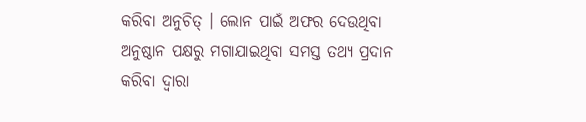କରିବା ଅନୁଚିତ୍ । ଲୋନ ପାଇଁ ଅଫର ଦେଉଥିବା ଅନୁଷ୍ଠାନ ପକ୍ଷରୁ ମଗାଯାଇଥିବା ସମସ୍ତ ତଥ୍ୟ ପ୍ରଦାନ କରିବା ଦ୍ବାରା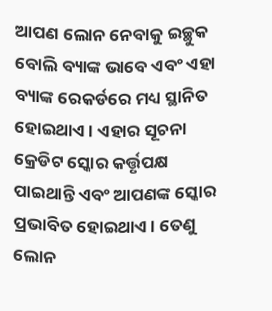ଆପଣ ଲୋନ ନେବାକୁ ଇଚ୍ଛୁକ ବୋଲି ବ୍ୟାଙ୍କ ଭାବେ ଏବଂ ଏହା ବ୍ୟାଙ୍କ ରେକର୍ଡରେ ମଧ୍ୟ ସ୍ଥାନିତ ହୋଇଥାଏ । ଏହାର ସୂଚନା କ୍ରେଡିଟ ସ୍କୋର କର୍ତ୍ତୃପକ୍ଷ ପାଇଥାନ୍ତି ଏବଂ ଆପଣଙ୍କ ସ୍କୋର ପ୍ରଭାବିତ ହୋଇଥାଏ । ତେଣୁ ଲୋନ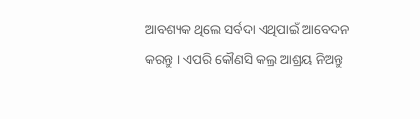ଆବଶ୍ୟକ ଥିଲେ ସର୍ବଦା ଏଥିପାଇଁ ଆବେଦନ କରନ୍ତୁ । ଏପରି କୌଣସି କଲ୍ର ଆଶ୍ରୟ ନିଅନ୍ତୁ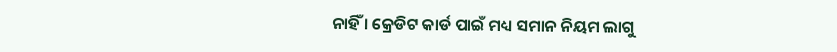ନାହିଁ । କ୍ରେଡିଟ କାର୍ଡ ପାଇଁ ମଧ୍ୟ ସମାନ ନିୟମ ଲାଗୁ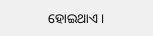ହୋଇଥାଏ ।